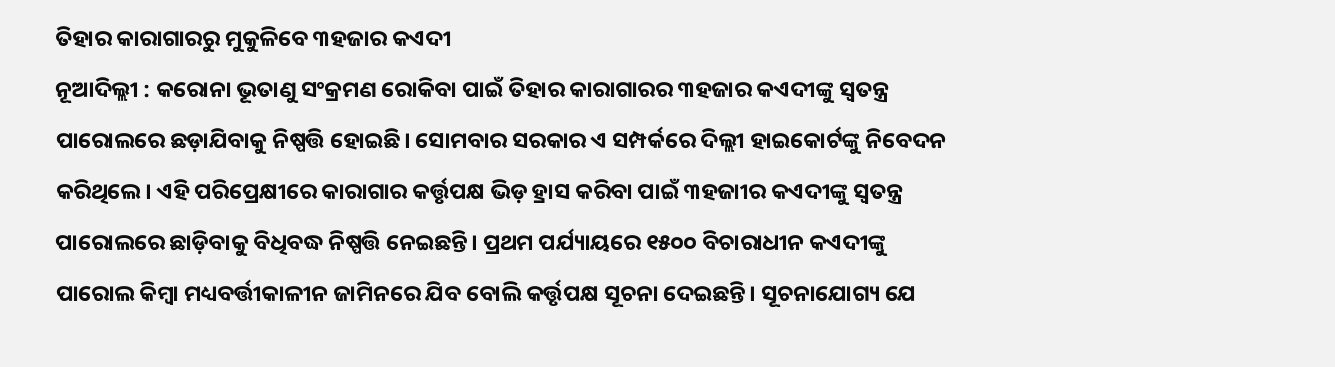ତିହାର କାରାଗାରରୁ ମୁକୁଳିବେ ୩ହଜାର କଏଦୀ
ନୂଆଦିଲ୍ଲୀ : କରୋନା ଭୂତାଣୁ ସଂକ୍ରମଣ ରୋକିବା ପାଇଁ ତିହାର କାରାଗାରର ୩ହଜାର କଏଦୀଙ୍କୁ ସ୍ବତନ୍ତ୍ର ପାରୋଲରେ ଛଡ଼ାଯିବାକୁ ନିଷ୍ପତ୍ତି ହୋଇଛି। ସୋମବାର ସରକାର ଏ ସମ୍ପର୍କରେ ଦିଲ୍ଲୀ ହାଇକୋର୍ଟଙ୍କୁ ନିବେଦନ କରିଥିଲେ। ଏହି ପରିପ୍ରେକ୍ଷୀରେ କାରାଗାର କର୍ତ୍ତୃପକ୍ଷ ଭିଡ଼ ହ୍ରାସ କରିବା ପାଇଁ ୩ହଜାୀର କଏଦୀଙ୍କୁ ସ୍ବତନ୍ତ୍ର ପାରୋଲରେ ଛାଡ଼ିବାକୁ ବିଧିବଦ୍ଧ ନିଷ୍ପତ୍ତି ନେଇଛନ୍ତି। ପ୍ରଥମ ପର୍ଯ୍ୟାୟରେ ୧୫୦୦ ବିଚାରାଧୀନ କଏଦୀଙ୍କୁ ପାରୋଲ କିମ୍ବା ମଧ୍ୟବର୍ତ୍ତୀକାଳୀନ ଜାମିନରେ ଯିବ ବୋଲି କର୍ତ୍ତୃପକ୍ଷ ସୂଚନା ଦେଇଛନ୍ତି। ସୂଚନାଯୋଗ୍ୟ ଯେ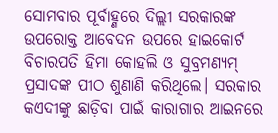ସୋମବାର ପୂର୍ବାହ୍ଣରେ ଦିଲ୍ଲୀ ସରକାରଙ୍କ ଉପରୋକ୍ତ ଆବେଦନ ଉପରେ ହାଇକୋର୍ଟ ବିଚାରପତି ହିମା କୋହଲି ଓ ସୁବ୍ରମଣ୍ୟମ୍ ପ୍ରସାଦଙ୍କ ପୀଠ ଶୁଣାଣି କରିଥିଲେ। ସରକାର କଏଦୀଙ୍କୁ ଛାଡ଼ିବା ପାଇଁ କାରାଗାର ଆଇନରେ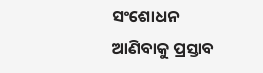ସଂଶୋଧନ ଆଣିବାକୁ ପ୍ରସ୍ତାବ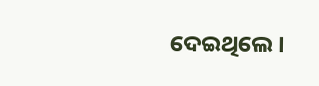ଦେଇଥିଲେ।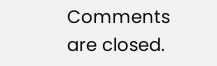Comments are closed.